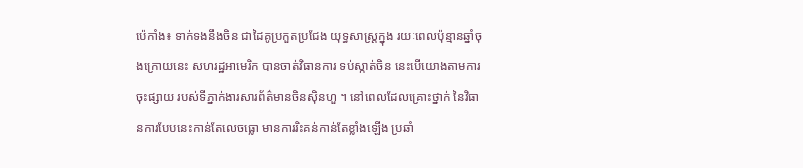ប៉េកាំង៖ ទាក់ទងនឹងចិន ជាដៃគូប្រកួតប្រជែង យុទ្ធសាស្ត្រក្នុង រយៈពេលប៉ុន្មានឆ្នាំចុងក្រោយនេះ សហរដ្ឋអាមេរិក បានចាត់វិធានការ ទប់ស្កាត់ចិន នេះបើយោងតាមការចុះផ្សាយ របស់ទីភ្នាក់ងារសារព័ត៌មានចិនស៊ិនហួ ។ នៅពេលដែលគ្រោះថ្នាក់ នៃវិធានការបែបនេះកាន់តែលេចធ្លោ មានការរិះគន់កាន់តែខ្លាំងឡើង ប្រឆាំ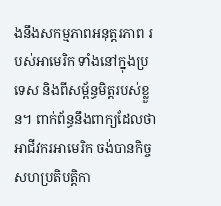ងនឹងសកម្មភាពអនុត្តរភាព របស់អាមេរិក ទាំងនៅក្នុងប្រទេស និងពីសម្ព័ន្ធមិត្តរបស់ខ្លួន។ ពាក់ព័ន្ធនឹងពាក្យដែលថា អាជីវករអាមេរិក ចង់បានកិច្ចសហប្រតិបត្តិកា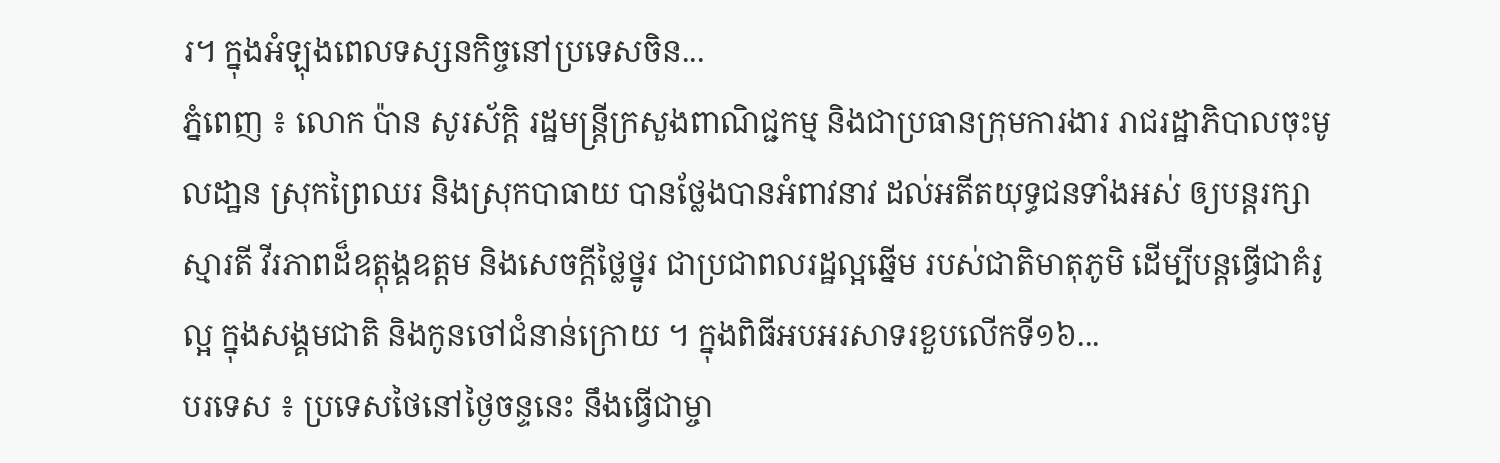រ។ ក្នុងអំឡុងពេលទស្សនកិច្ចនៅប្រទេសចិន...
ភ្នំពេញ ៖ លោក ប៉ាន សូរស័ក្តិ រដ្ឋមន្រ្តីក្រសួងពាណិជ្ជកម្ម និងជាប្រធានក្រុមការងារ រាជរដ្ឋាភិបាលចុះមូលដា្ឋន ស្រុកព្រៃឈរ និងស្រុកបាធាយ បានថ្លែងបានអំពាវនាវ ដល់អតីតយុទ្ធជនទាំងអស់ ឲ្យបន្តរក្សាស្មារតី វីរភាពដ៏ឧត្តុង្គឧត្តម និងសេចក្តីថ្លៃថ្នូរ ជាប្រជាពលរដ្ឋល្អឆ្នើម របស់ជាតិមាតុភូមិ ដើម្បីបន្តធ្វើជាគំរូល្អ ក្នុងសង្គមជាតិ និងកូនចៅជំនាន់ក្រោយ ។ ក្នុងពិធីអបអរសាទរខួបលើកទី១៦...
បរទេស ៖ ប្រទេសថៃនៅថ្ងៃចន្ទនេះ នឹងធ្វើជាម្ចា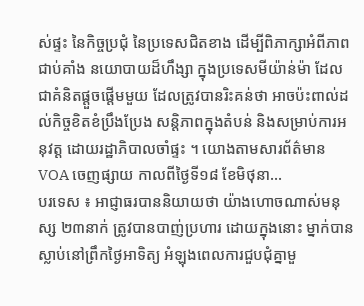ស់ផ្ទះ នៃកិច្ចប្រជុំ នៃប្រទេសជិតខាង ដើម្បីពិភាក្សាអំពីភាព ជាប់គាំង នយោបាយដ៏ហឹង្សា ក្នុងប្រទេសមីយ៉ាន់ម៉ា ដែលជាគំនិតផ្តួចផ្តើមមួយ ដែលត្រូវបានរិះគន់ថា អាចប៉ះពាល់ដល់កិច្ចខិតខំប្រឹងប្រែង សន្តិភាពក្នុងតំបន់ និងសម្រាប់ការអនុវត្ត ដោយរដ្ឋាភិបាលចាំផ្ទះ ។ យោងតាមសារព័ត៌មាន VOA ចេញផ្សាយ កាលពីថ្ងៃទី១៨ ខែមិថុនា...
បរទេស ៖ អាជ្ញាធរបាននិយាយថា យ៉ាងហោចណាស់មនុស្ស ២៣នាក់ ត្រូវបានបាញ់ប្រហារ ដោយក្នុងនោះ ម្នាក់បានស្លាប់នៅព្រឹកថ្ងៃអាទិត្យ អំឡុងពេលការជួបជុំគ្នាមួ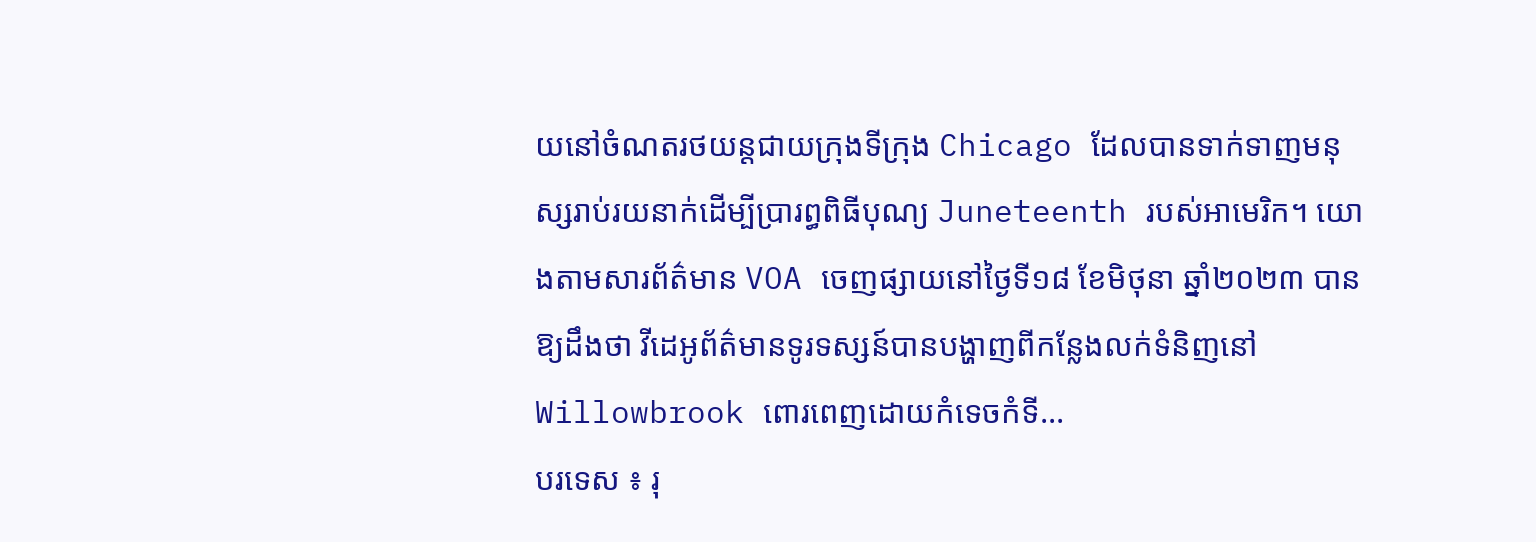យនៅចំណតរថយន្តជាយក្រុងទីក្រុង Chicago ដែលបានទាក់ទាញមនុស្សរាប់រយនាក់ដើម្បីប្រារព្ធពិធីបុណ្យ Juneteenth របស់អាមេរិក។ យោងតាមសារព័ត៌មាន VOA ចេញផ្សាយនៅថ្ងៃទី១៨ ខែមិថុនា ឆ្នាំ២០២៣ បានឱ្យដឹងថា វីដេអូព័ត៌មានទូរទស្សន៍បានបង្ហាញពីកន្លែងលក់ទំនិញនៅ Willowbrook ពោរពេញដោយកំទេចកំទី...
បរទេស ៖ រុ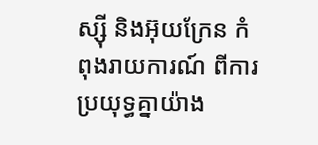ស្ស៊ី និងអ៊ុយក្រែន កំពុងរាយការណ៍ ពីការប្រយុទ្ធគ្នាយ៉ាង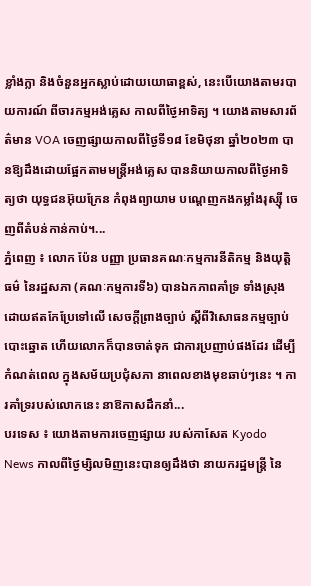ខ្លាំងក្លា និងចំនួនអ្នកស្លាប់ដោយយោធាខ្ពស់, នេះបើយោងតាមរបាយការណ៍ ពីចារកម្មអង់គ្លេស កាលពីថ្ងៃអាទិត្យ ។ យោងតាមសារព័ត៌មាន VOA ចេញផ្សាយកាលពីថ្ងៃទី១៨ ខែមិថុនា ឆ្នាំ២០២៣ បានឱ្យដឹងដោយផ្អែកតាមមន្ត្រីអង់គ្លេស បាននិយាយកាលពីថ្ងៃអាទិត្យថា យុទ្ធជនអ៊ុយក្រែន កំពុងព្យាយាម បណ្តេញកងកម្លាំងរុស្ស៊ី ចេញពីតំបន់កាន់កាប់។...
ភ្នំពេញ ៖ លោក ប៉ែន បញ្ញា ប្រធានគណៈកម្មការនីតិកម្ម និងយុត្តិធម៌ នៃរដ្ឋសភា (គណៈកម្មការទី៦) បានឯកភាពគាំទ្រ ទាំងស្រុង ដោយឥតកែប្រែទៅលើ សេចក្តីព្រាងច្បាប់ ស្តីពីវិសោធនកម្មច្បាប់បោះឆ្នោត ហើយលោកក៏បានចាត់ទុក ជាការប្រញាប់ផងដែរ ដើម្បីកំណត់ពេល ក្នុងសម័យប្រជុំសភា នាពេលខាងមុខឆាប់ៗនេះ ។ ការគាំទ្ររបស់លោកនេះ នាឱកាសដឹកនាំ...
បរទេស ៖ យោងតាមការចេញផ្សាយ របស់កាសែត Kyodo News កាលពីថ្ងៃម្សិលមិញនេះបានឲ្យដឹងថា នាយករដ្ឋមន្ត្រី នៃ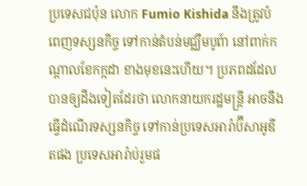ប្រទេសជប៉ុន លោក Fumio Kishida នឹងត្រូវបំពេញទស្សនកិច្ច ទៅកាន់តំបន់មជ្ឈឹមបូព៍ា នៅពាក់កណ្តាលខែកក្កដា ខាងមុខនេះហើយ។ ប្រភពដដែល បានឲ្យដឹងទៀតដែរថា លោកនាយករដ្ឋមន្ត្រី អាចនឹងធ្វើដំណើរទស្សនកិច្ច ទៅកាន់ប្រទេសអារ៉ាប៊ីសាអូឌីតផង ប្រទេសអារ៉ាប់រួមផ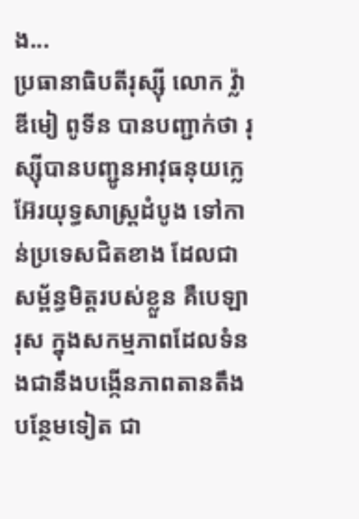ង...
ប្រធានាធិបតីរុស្ស៊ី លោក វ្ល៉ាឌីមៀ ពូទីន បានបញ្ជាក់ថា រុស្ស៊ីបានបញ្ជូនអាវុធនុយក្លេអ៊ែរយុទ្ធសាស្ត្រដំបូង ទៅកាន់ប្រទេសជិតខាង ដែលជាសម្ព័ន្ធមិត្តរបស់ខ្លួន គឺបេឡារុស ក្នុងសកម្មភាពដែលទំនងជានឹងបង្កើនភាពតានតឹង បន្ថែមទៀត ជា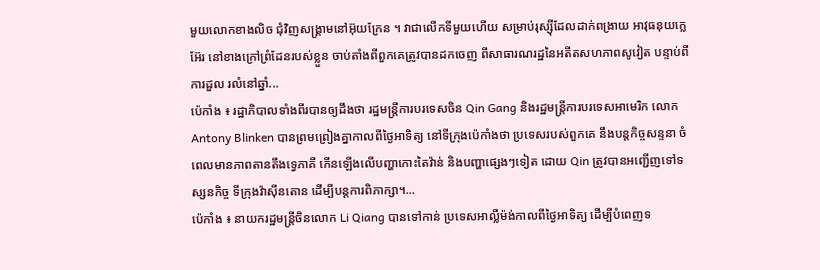មួយលោកខាងលិច ជុំវិញសង្គ្រាមនៅអ៊ុយក្រែន ។ វាជាលើកទីមួយហើយ សម្រាប់រុស្ស៊ីដែលដាក់ពង្រាយ អាវុធនុយក្លេអ៊ែរ នៅខាងក្រៅព្រំដែនរបស់ខ្លួន ចាប់តាំងពីពួកគេត្រូវបានដកចេញ ពីសាធារណរដ្ឋនៃអតីតសហភាពសូវៀត បន្ទាប់ពីការដួល រលំនៅឆ្នាំ...
ប៉េកាំង ៖ រដ្ឋាភិបាលទាំងពីរបានឲ្យដឹងថា រដ្ឋមន្ត្រីការបរទេសចិន Qin Gang និងរដ្ឋមន្ត្រីការបរទេសអាមេរិក លោក Antony Blinken បានព្រមព្រៀងគ្នាកាលពីថ្ងៃអាទិត្យ នៅទីក្រុងប៉េកាំងថា ប្រទេសរបស់ពួកគេ នឹងបន្តកិច្ចសន្ទនា ចំពេលមានភាពតានតឹងទ្វេភាគី កើនឡើងលើបញ្ហាកោះតៃវ៉ាន់ និងបញ្ហាផ្សេងៗទៀត ដោយ Qin ត្រូវបានអញ្ជើញទៅទស្សនកិច្ច ទីក្រុងវ៉ាស៊ីនតោន ដើម្បីបន្តការពិភាក្សា។...
ប៉េកាំង ៖ នាយករដ្ឋមន្ត្រីចិនលោក Li Qiang បានទៅកាន់ ប្រទេសអាល្លឺម៉ង់កាលពីថ្ងៃអាទិត្យ ដើម្បីបំពេញទ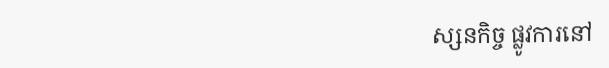ស្សនកិច្ច ផ្លូវការនៅ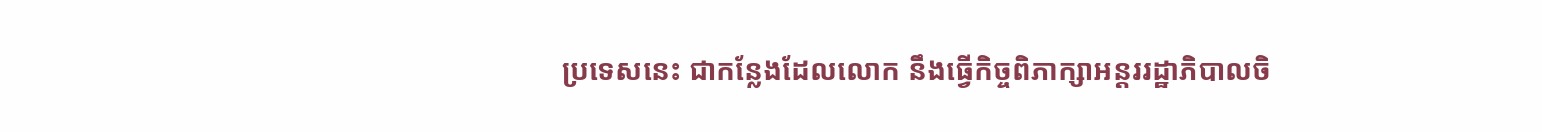ប្រទេសនេះ ជាកន្លែងដែលលោក នឹងធ្វើកិច្ចពិភាក្សាអន្តររដ្ឋាភិបាលចិ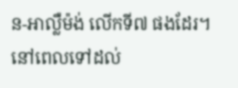ន-អាល្លឺម៉ង់ លើកទី៧ ផងដែរ។ នៅពេលទៅដល់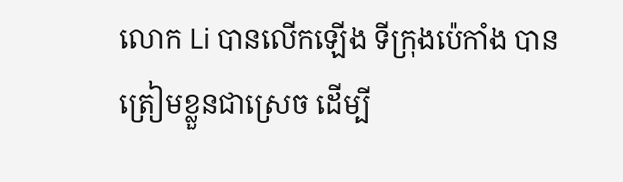លោក Li បានលើកឡើង ទីក្រុងប៉េកាំង បានត្រៀមខ្លួនជាស្រេច ដើម្បី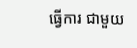ធ្វើការ ជាមួយ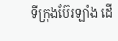ទីក្រុងប៊ែរឡាំង ដើ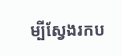ម្បីស្វែងរកប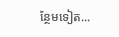ន្ថែមទៀត...